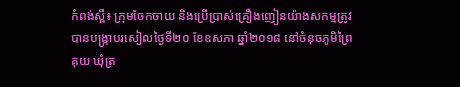កំពង់ស្ពឺ៖ ក្រុមចែកចាយ និងប្រើប្រាស់គ្រឿងញៀនយ៉ាងសកម្មត្រូវបានបង្ក្រាបរសៀលថ្ងៃទី២០ ខែឧសភា ឆ្នាំ២០១៨ នៅចំនុចភូមិព្រៃគុយ ឃុំត្រ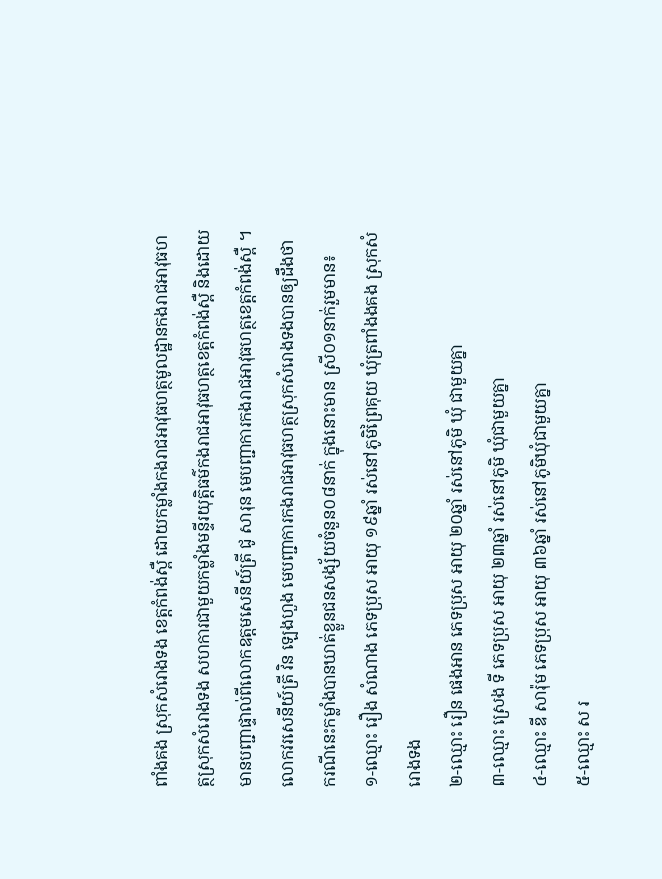ពាំងគង ស្រុកសំរោងទង ខេត្តកំពង់ស្ពឺ ដោយកម្លាំងកងរាជអាវុធហត្ថមូលដ្ឋានកងរាជអាវុធហត្ថស្រុកសំរោងទង សហការជាមួយកម្លាំងមន្ទីរយុត្តិធម៌កងរាជអាវុធហត្ថខេត្តកំពង់ស្ពឺ និងដោយមានបញ្ជាផ្ទាល់ពីលោកឧត្តមសេនីយ៍ត្រី ជូ សារុន មេបញ្ជាការកងរាជអាវុធហត្ថខេត្តកំពង់ស្ពឺ ។
លោកវរសេនីយ៍ត្រី វិន ឡេងហួង មេបញ្ជាការកងរាជអាវុធហត្ថស្រុកសំរោងទងបានឲ្យដឹងថា ករណីនេះកម្លាំងបានឃាត់ខ្លួនជនសង្ស័យចំនួន០៨នាក់ ក្នុងនោះមាន ស្រី០១នាក់រួមមាន៖
១-ឈ្មោះ រឿង សំណាង ភេទប្រុស អាយុ ១៩ឆ្នាំ រស់នៅភូមិព្រៃគុយ ឃុំត្រពាំងងគង ស្រុកសំរោងទង
២-ឈ្មោះ រឿន ផេងអាន ភេទប្រុស អាយុ ២០ឆ្នាំ រស់នៅភូមិ ឃុំ ជាមួយគ្នា
៣-ឈ្មោះ ស្រេង ទី ភេទប្រុស អាយុ ២៣ឆ្នាំ រស់នៅភូមិ ឃុំជាមួយគ្នា
៤-ឈ្មោះ ឌី សារ៉ុម ភេទប្រុស អាយុ ៣៦ឆ្នាំ រស់នៅភូមិឃុំជាមួយគ្នា
៥-ឈ្មោះ ស រ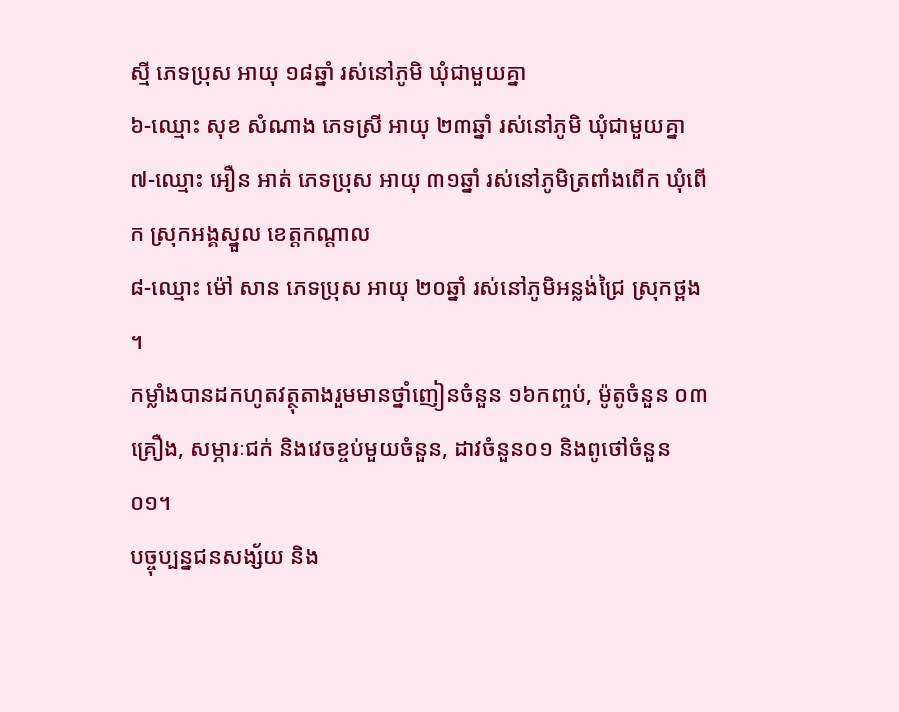ស្មី ភេទប្រុស អាយុ ១៨ឆ្នាំ រស់នៅភូមិ ឃុំជាមួយគ្នា
៦-ឈ្មោះ សុខ សំណាង ភេទស្រី អាយុ ២៣ឆ្នាំ រស់នៅភូមិ ឃុំជាមួយគ្នា
៧-ឈ្មោះ អឿន អាត់ ភេទប្រុស អាយុ ៣១ឆ្នាំ រស់នៅភូមិត្រពាំងពើក ឃុំពើក ស្រុកអង្គស្នួល ខេត្តកណ្តាល
៨-ឈ្មោះ ម៉ៅ សាន ភេទប្រុស អាយុ ២០ឆ្នាំ រស់នៅភូមិអន្លង់ជ្រៃ ស្រុកថ្ពង ។
កម្លាំងបានដកហូតវត្ថុតាងរួមមានថ្នាំញៀនចំនួន ១៦កញ្ចប់, ម៉ូតូចំនួន ០៣គ្រឿង, សម្ភារៈជក់ និងវេចខ្ចប់មួយចំនួន, ដាវចំនួន០១ និងពូថៅចំនួន០១។
បច្ចុប្បន្នជនសង្ស័យ និង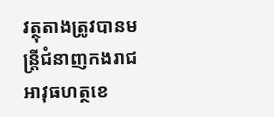វត្ថុតាងត្រូវបានមន្ត្រីជំនាញកងរាជអាវុធហត្ថខេ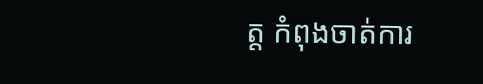ត្ត កំពុងចាត់ការ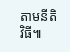តាមនីតិវិធី៕